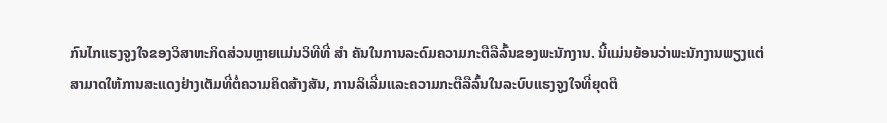ກົນໄກແຮງຈູງໃຈຂອງວິສາຫະກິດສ່ວນຫຼາຍແມ່ນວິທີທີ່ ສຳ ຄັນໃນການລະດົມຄວາມກະຕືລືລົ້ນຂອງພະນັກງານ. ນີ້ແມ່ນຍ້ອນວ່າພະນັກງານພຽງແຕ່ສາມາດໃຫ້ການສະແດງຢ່າງເຕັມທີ່ຕໍ່ຄວາມຄິດສ້າງສັນ, ການລິເລີ່ມແລະຄວາມກະຕືລືລົ້ນໃນລະບົບແຮງຈູງໃຈທີ່ຍຸດຕິ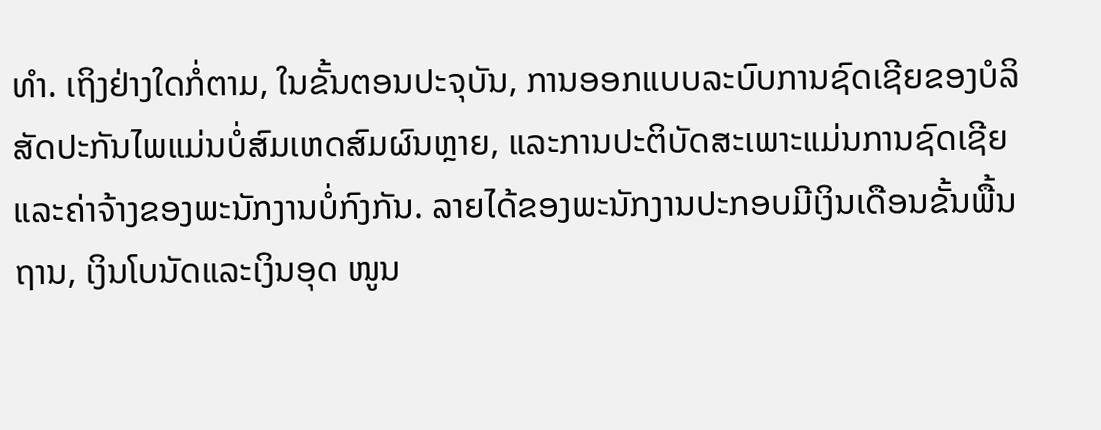ທຳ. ເຖິງຢ່າງໃດກໍ່ຕາມ, ໃນຂັ້ນຕອນປະຈຸບັນ, ການອອກແບບລະບົບການຊົດເຊີຍຂອງບໍລິສັດປະກັນໄພແມ່ນບໍ່ສົມເຫດສົມຜົນຫຼາຍ, ແລະການປະຕິບັດສະເພາະແມ່ນການຊົດເຊີຍແລະຄ່າຈ້າງຂອງພະນັກງານບໍ່ກົງກັນ. ລາຍໄດ້ຂອງພະນັກງານປະກອບມີເງິນເດືອນຂັ້ນພື້ນຖານ, ເງິນໂບນັດແລະເງິນອຸດ ໜູນ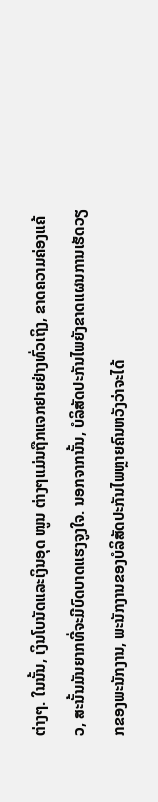ຕ່າງໆ. ໃນນັ້ນ, ເງິນໂບນັດແລະເງິນອຸດ ໜູນ ຕ່າງໆແມ່ນຖືກແຈກຢາຍຢ່າງທົ່ວເຖິງ, ຂາດຄວາມຄ່ອງແຄ້ວ, ສະນັ້ນມັນຍາກທີ່ຈະມີບົດບາດແຮງຈູງໃຈ. ນອກຈາກນັ້ນ, ບໍລິສັດປະກັນໄພຍັງຂາດແຜນການເຮັດວຽກຂອງພະນັກງານ, ພະນັກງານຂອງບໍລິສັດປະກັນໄພຫຼາຍຄົນຫວັງວ່າຈະໄດ້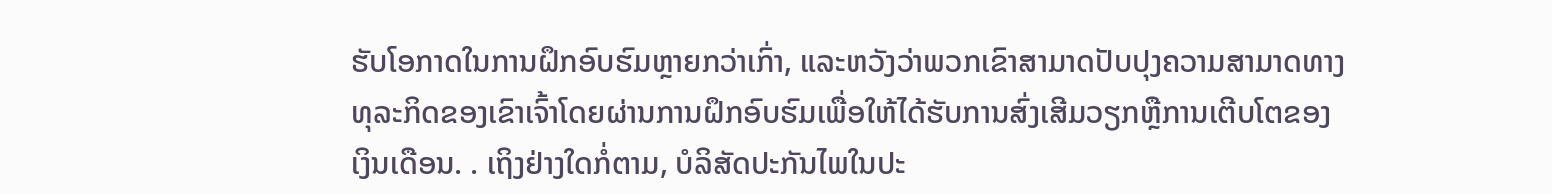ຮັບໂອກາດໃນການຝຶກອົບຮົມຫຼາຍກວ່າເກົ່າ, ແລະຫວັງວ່າພວກເຂົາສາມາດປັບປຸງຄວາມສາມາດທາງທຸລະກິດຂອງເຂົາເຈົ້າໂດຍຜ່ານການຝຶກອົບຮົມເພື່ອໃຫ້ໄດ້ຮັບການສົ່ງເສີມວຽກຫຼືການເຕີບໂຕຂອງເງິນເດືອນ. . ເຖິງຢ່າງໃດກໍ່ຕາມ, ບໍລິສັດປະກັນໄພໃນປະ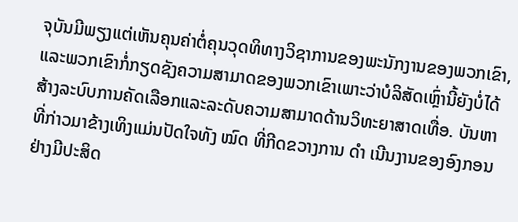ຈຸບັນມີພຽງແຕ່ເຫັນຄຸນຄ່າຕໍ່ຄຸນວຸດທິທາງວິຊາການຂອງພະນັກງານຂອງພວກເຂົາ, ແລະພວກເຂົາກໍ່ກຽດຊັງຄວາມສາມາດຂອງພວກເຂົາເພາະວ່າບໍລິສັດເຫຼົ່ານີ້ຍັງບໍ່ໄດ້ສ້າງລະບົບການຄັດເລືອກແລະລະດັບຄວາມສາມາດດ້ານວິທະຍາສາດເທື່ອ. ບັນຫາທີ່ກ່າວມາຂ້າງເທິງແມ່ນປັດໃຈທັງ ໝົດ ທີ່ກີດຂວາງການ ດຳ ເນີນງານຂອງອົງກອນຢ່າງມີປະສິດ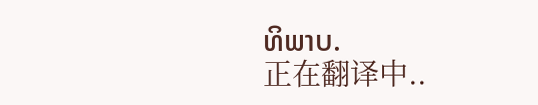ທິພາບ.
正在翻译中..